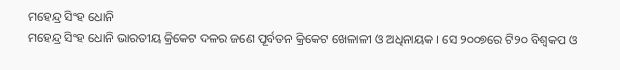ମହେନ୍ଦ୍ର ସିଂହ ଧୋନି
ମହେନ୍ଦ୍ର ସିଂହ ଧୋନି ଭାରତୀୟ କ୍ରିକେଟ ଦଳର ଜଣେ ପୂର୍ବତନ କ୍ରିକେଟ ଖେଳାଳୀ ଓ ଅଧିନାୟକ । ସେ ୨୦୦୭ରେ ଟି୨୦ ବିଶ୍ୱକପ ଓ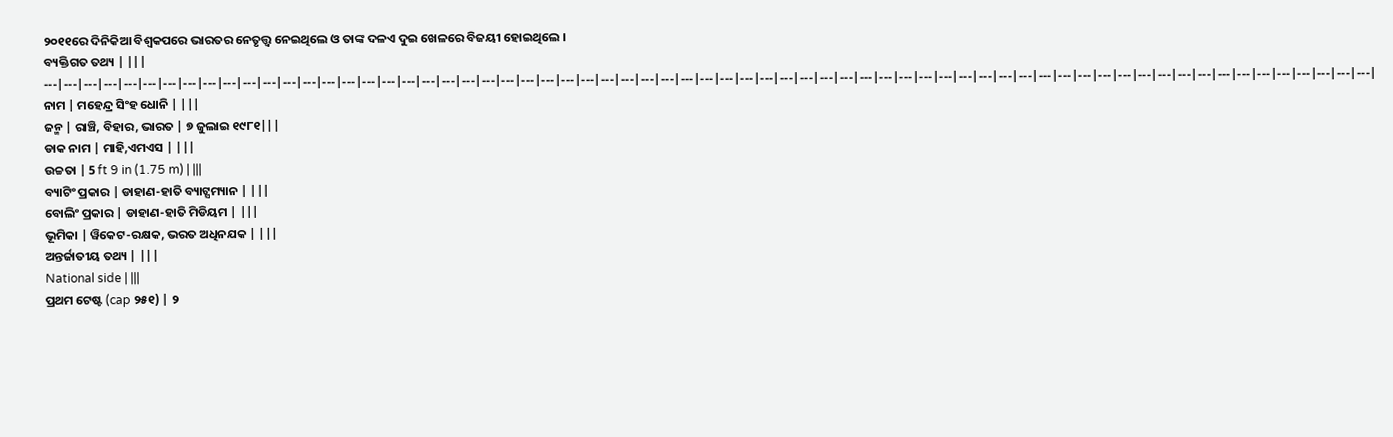୨୦୧୧ରେ ଦିନିକିଆ ବିଶ୍ୱକପରେ ଭାରତର ନେତୃତ୍ତ୍ୱ ନେଇଥିଲେ ଓ ତାଙ୍କ ଦଳଏ ଦୁଇ ଖେଳରେ ବିଜୟୀ ହୋଇଥିଲେ ।
ବ୍ୟକ୍ତିଗତ ତଥ୍ୟ | |||
---|---|---|---|---|---|---|---|---|---|---|---|---|---|---|---|---|---|---|---|---|---|---|---|---|---|---|---|---|---|---|---|---|---|---|---|---|---|---|---|---|---|---|---|---|---|---|---|---|---|---|---|---|---|---|---|---|---|---|---|---|---|---|---|---|---|---|
ନାମ | ମହେନ୍ଦ୍ର ସିଂହ ଧୋନି | |||
ଜନ୍ମ | ରାଞ୍ଚି, ବିହାର, ଭାରତ | ୭ ଜୁଲାଇ ୧୯୮୧|||
ଡାକ ନାମ | ମାହି,ଏମଏସ | |||
ଉଚ୍ଚତା | 5 ft 9 in (1.75 m) | |||
ବ୍ୟାଟିଂ ପ୍ରକାର | ଡାହାଣ-ହାତି ବ୍ୟାଟ୍ସମ୍ୟାନ | |||
ବୋଲିଂ ପ୍ରକାର | ଡାହାଣ-ହାତି ମିଡିୟମ | |||
ଭୂମିକା | ୱିକେଟ-ରକ୍ଷକ, ଭରତ ଅଧିନଯକ | |||
ଅନ୍ତର୍ଜାତୀୟ ତଥ୍ୟ | |||
National side | |||
ପ୍ରଥମ ଟେଷ୍ଟ (cap ୨୫୧) | ୨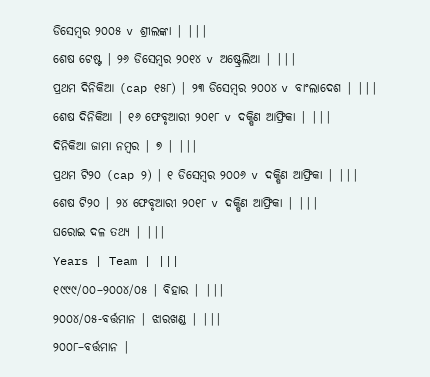ଡିସେମ୍ବର ୨୦୦୫ v ଶ୍ରୀଲଙ୍କା | |||
ଶେଷ ଟେଷ୍ଟ | ୨୬ ଡିସେମ୍ବର ୨୦୧୪ v ଅଷ୍ଟ୍ରେଲିଆ | |||
ପ୍ରଥମ ଦିନିକିଆ (cap ୧୫୮) | ୨୩ ଡିସେମ୍ବର ୨୦୦୪ v ବାଂଲାଦେଶ | |||
ଶେଷ ଦିନିକିଆ | ୧୬ ଫେବୃଆରୀ ୨୦୧୮ v ଦକ୍ଷିଣ ଆଫ୍ରିକା | |||
ଦିନିକିଆ ଜାମା ନମ୍ବର | ୭ | |||
ପ୍ରଥମ ଟି୨୦ (cap ୨) | ୧ ଡିସେମ୍ବର ୨୦୦୬ v ଦକ୍ଷିଣ ଆଫ୍ରିକା | |||
ଶେଷ ଟି୨୦ | ୨୪ ଫେବୃଆରୀ ୨୦୧୮ v ଦକ୍ଷିଣ ଆଫ୍ରିକା | |||
ଘରୋଇ ଦଳ ତଥ୍ୟ | |||
Years | Team | |||
୧୯୯୯/୦୦–୨୦୦୪/୦୫ | ବିହାର | |||
୨୦୦୪/୦୫-ବର୍ତ୍ତମାନ | ଝାରଖଣ୍ଡ | |||
୨୦୦୮–ବର୍ତ୍ତମାନ |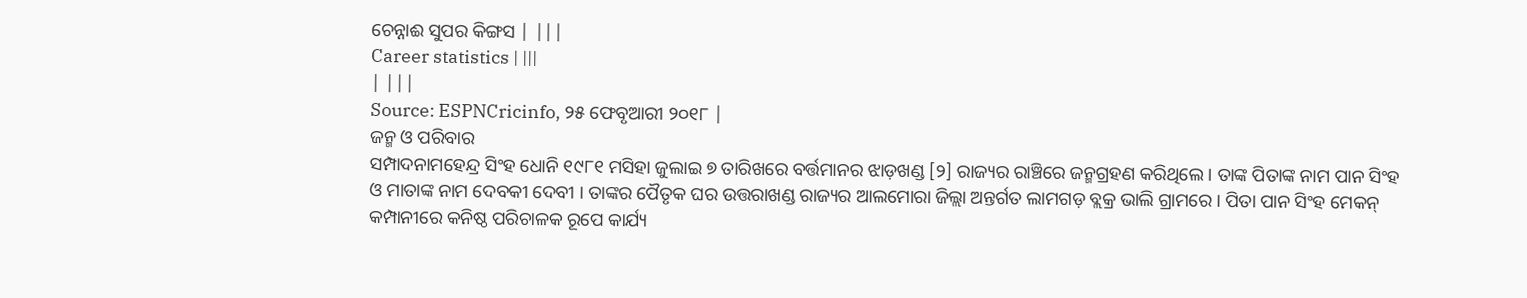ଚେନ୍ନାଈ ସୁପର କିଙ୍ଗସ | |||
Career statistics | |||
| |||
Source: ESPNCricinfo, ୨୫ ଫେବୃଆରୀ ୨୦୧୮ |
ଜନ୍ମ ଓ ପରିବାର
ସମ୍ପାଦନାମହେନ୍ଦ୍ର ସିଂହ ଧୋନି ୧୯୮୧ ମସିହା ଜୁଲାଇ ୭ ତାରିଖରେ ବର୍ତ୍ତମାନର ଝାଡ଼ଖଣ୍ଡ [୨] ରାଜ୍ୟର ରାଞ୍ଚିରେ ଜନ୍ମଗ୍ରହଣ କରିଥିଲେ । ତାଙ୍କ ପିତାଙ୍କ ନାମ ପାନ ସିଂହ ଓ ମାତାଙ୍କ ନାମ ଦେବକୀ ଦେବୀ । ତାଙ୍କର ପୈତୃକ ଘର ଉତ୍ତରାଖଣ୍ଡ ରାଜ୍ୟର ଆଲମୋରା ଜିଲ୍ଲା ଅନ୍ତର୍ଗତ ଲାମଗଡ଼ ବ୍ଲକ୍ର ଭାଲି ଗ୍ରାମରେ । ପିତା ପାନ ସିଂହ ମେକନ୍ କମ୍ପାନୀରେ କନିଷ୍ଠ ପରିଚାଳକ ରୂପେ କାର୍ଯ୍ୟ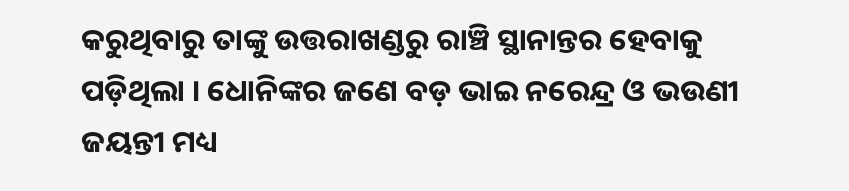କରୁଥିବାରୁ ତାଙ୍କୁ ଉତ୍ତରାଖଣ୍ଡରୁ ରାଞ୍ଚି ସ୍ଥାନାନ୍ତର ହେବାକୁ ପଡ଼ିଥିଲା । ଧୋନିଙ୍କର ଜଣେ ବଡ଼ ଭାଇ ନରେନ୍ଦ୍ର ଓ ଭଉଣୀ ଜୟନ୍ତୀ ମଧ୍ୟ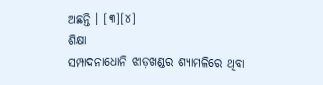ଅଛନ୍ତି । [୩][୪]
ଶିକ୍ଷା
ସମ୍ପାଦନାଧୋନି ଝାଡ଼ଖଣ୍ଡର ଶ୍ୟାମଳିରେ ଥିବା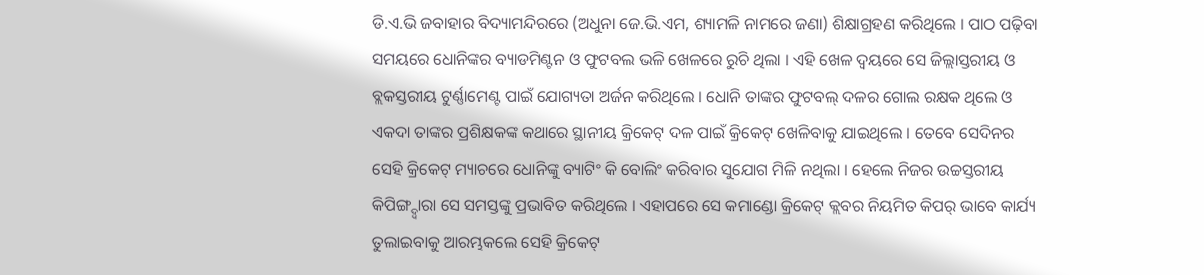ଡି.ଏ.ଭି ଜବାହାର ବିଦ୍ୟାମନ୍ଦିରରେ (ଅଧୁନା ଜେ.ଭି.ଏମ, ଶ୍ୟାମଳି ନାମରେ ଜଣା) ଶିକ୍ଷାଗ୍ରହଣ କରିଥିଲେ । ପାଠ ପଢ଼ିବା ସମୟରେ ଧୋନିଙ୍କର ବ୍ୟାଡମିଣ୍ଟନ ଓ ଫୁଟବଲ ଭଳି ଖେଳରେ ରୁଚି ଥିଲା । ଏହି ଖେଳ ଦ୍ୱୟରେ ସେ ଜିଲ୍ଲାସ୍ତରୀୟ ଓ ବ୍ଲକସ୍ତରୀୟ ଟୁର୍ଣ୍ଣାମେଣ୍ଟ ପାଇଁ ଯୋଗ୍ୟତା ଅର୍ଜନ କରିଥିଲେ । ଧୋନି ତାଙ୍କର ଫୁଟବଲ୍ ଦଳର ଗୋଲ ରକ୍ଷକ ଥିଲେ ଓ ଏକଦା ତାଙ୍କର ପ୍ରଶିକ୍ଷକଙ୍କ କଥାରେ ସ୍ଥାନୀୟ କ୍ରିକେଟ୍ ଦଳ ପାଇଁ କ୍ରିକେଟ୍ ଖେଳିବାକୁ ଯାଇଥିଲେ । ତେବେ ସେଦିନର ସେହି କ୍ରିକେଟ୍ ମ୍ୟାଚରେ ଧୋନିଙ୍କୁ ବ୍ୟାଟିଂ କି ବୋଲିଂ କରିବାର ସୁଯୋଗ ମିଳି ନଥିଲା । ହେଲେ ନିଜର ଉଚ୍ଚସ୍ତରୀୟ କିପିଙ୍ଗ୍ଦ୍ୱାରା ସେ ସମସ୍ତଙ୍କୁ ପ୍ରଭାବିତ କରିଥିଲେ । ଏହାପରେ ସେ କମାଣ୍ଡୋ କ୍ରିକେଟ୍ କ୍ଲବର ନିୟମିତ କିପର୍ ଭାବେ କାର୍ଯ୍ୟ ତୁଲାଇବାକୁ ଆରମ୍ଭକଲେ ସେହି କ୍ରିକେଟ୍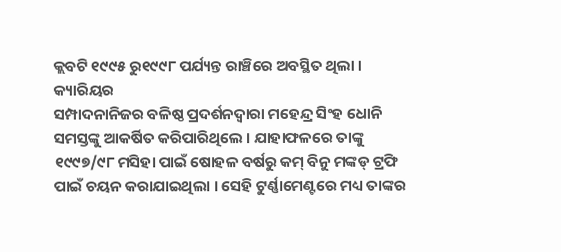କ୍ଲବଟି ୧୯୯୫ ରୁ୧୯୯୮ ପର୍ଯ୍ୟନ୍ତ ରାଞ୍ଚିରେ ଅବସ୍ଥିତ ଥିଲା ।
କ୍ୟାରିୟର
ସମ୍ପାଦନାନିଜର ବଳିଷ୍ଠ ପ୍ରଦର୍ଶନଦ୍ୱାରା ମହେନ୍ଦ୍ର ସିଂହ ଧୋନି ସମସ୍ତଙ୍କୁ ଆକର୍ଷିତ କରିପାରିଥିଲେ । ଯାହାଫଳରେ ତାଙ୍କୁ ୧୯୯୭/୯୮ ମସିହା ପାଇଁ ଷୋହଳ ବର୍ଷରୁ କମ୍ ବିନୁ ମଙ୍କଡ୍ ଟ୍ରଫି ପାଇଁ ଚୟନ କରାଯାଇଥିଲା । ସେହି ଟୁର୍ଣ୍ଣାମେଣ୍ଟରେ ମଧ୍ୟ ତାଙ୍କର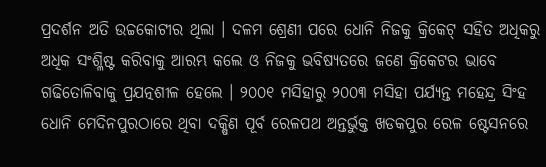ପ୍ରଦର୍ଶନ ଅତି ଉଚ୍ଚକୋଟୀର ଥିଲା । ଦଳମ ଶ୍ରେଣୀ ପରେ ଧୋନି ନିଜକୁ କ୍ରିକେଟ୍ ସହିତ ଅଧିକରୁ ଅଧିକ ସଂଶ୍ଳିଷ୍ଟ କରିବାକୁ ଆରମ୍ଭ କଲେ ଓ ନିଜକୁ ଭବିଷ୍ୟତରେ ଜଣେ କ୍ରିକେଟର ଭାବେ ଗଢିତୋଳିବାକୁ ପ୍ରଯତ୍ନଶୀଳ ହେଲେ । ୨୦୦୧ ମସିହାରୁ ୨୦୦୩ ମସିହା ପର୍ଯ୍ୟନ୍ତ ମହେନ୍ଦ୍ର ସିଂହ ଧୋନି ମେଦିନପୁରଠାରେ ଥିବା ଦକ୍ଷିଣ ପୂର୍ବ ରେଳପଥ ଅନ୍ତର୍ଭୁକ୍ତ ଖଡକପୁର ରେଳ ଷ୍ଟେସନରେ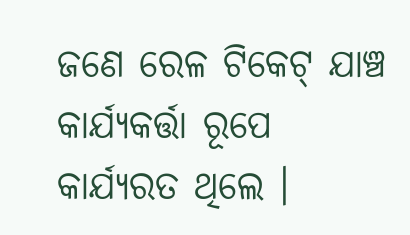ଜଣେ ରେଳ ଟିକେଟ୍ ଯାଞ୍ଚ କାର୍ଯ୍ୟକର୍ତ୍ତା ରୂପେ କାର୍ଯ୍ୟରତ ଥିଲେ ।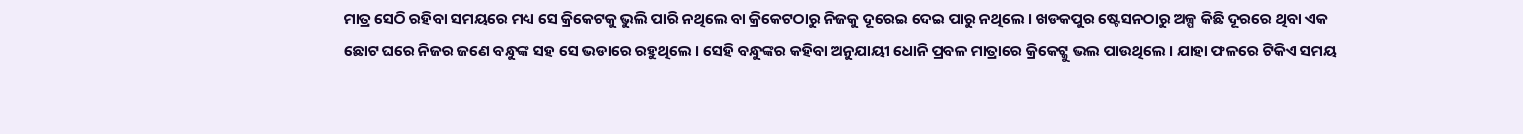ମାତ୍ର ସେଠି ରହିବା ସମୟରେ ମଧ୍ୟ ସେ କ୍ରିକେଟକୁ ଭୁଲି ପାରି ନଥିଲେ ବା କ୍ରିକେଟଠାରୁ ନିଜକୁ ଦୂରେଇ ଦେଇ ପାରୁ ନଥିଲେ । ଖଡକପୁର ଷ୍ଟେସନଠାରୁ ଅଳ୍ପ କିଛି ଦୂରରେ ଥିବା ଏକ ଛୋଟ ଘରେ ନିଜର ଜଣେ ବନ୍ଧୁଙ୍କ ସହ ସେ ଭଡାରେ ରହୁଥିଲେ । ସେହି ବନ୍ଧୁଙ୍କର କହିବା ଅନୁଯାୟୀ ଧୋନି ପ୍ରବଳ ମାତ୍ରାରେ କ୍ରିକେଟ୍କୁ ଭଲ ପାଉଥିଲେ । ଯାହା ଫଳରେ ଟିକିଏ ସମୟ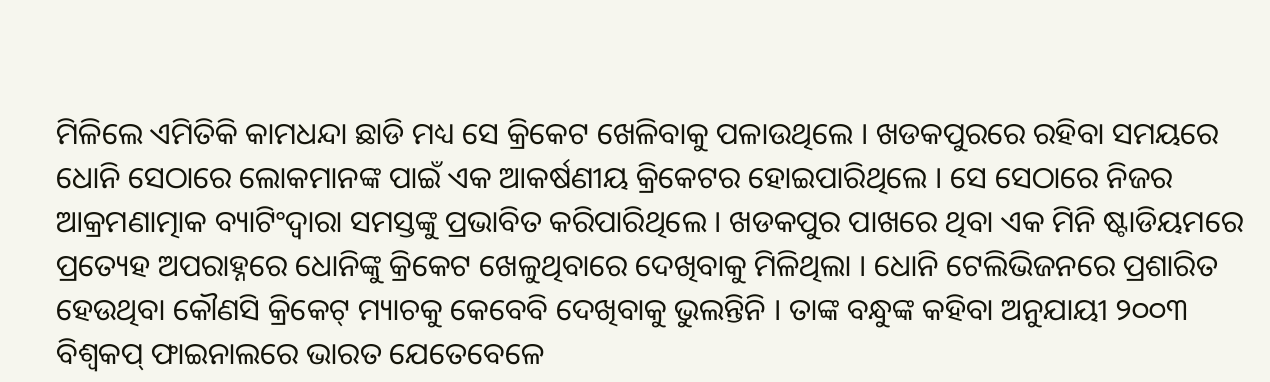ମିଳିଲେ ଏମିତିକି କାମଧନ୍ଦା ଛାଡି ମଧ୍ୟ ସେ କ୍ରିକେଟ ଖେଳିବାକୁ ପଳାଉଥିଲେ । ଖଡକପୁରରେ ରହିବା ସମୟରେ ଧୋନି ସେଠାରେ ଲୋକମାନଙ୍କ ପାଇଁ ଏକ ଆକର୍ଷଣୀୟ କ୍ରିକେଟର ହୋଇପାରିଥିଲେ । ସେ ସେଠାରେ ନିଜର ଆକ୍ରମଣାତ୍ମାକ ବ୍ୟାଟିଂଦ୍ୱାରା ସମସ୍ତଙ୍କୁ ପ୍ରଭାବିତ କରିପାରିଥିଲେ । ଖଡକପୁର ପାଖରେ ଥିବା ଏକ ମିନି ଷ୍ଟାଡିୟମରେ ପ୍ରତ୍ୟେହ ଅପରାହ୍ନରେ ଧୋନିଙ୍କୁ କ୍ରିକେଟ ଖେଳୁଥିବାରେ ଦେଖିବାକୁ ମିଳିଥିଲା । ଧୋନି ଟେଲିଭିଜନରେ ପ୍ରଶାରିତ ହେଉଥିବା କୌଣସି କ୍ରିକେଟ୍ ମ୍ୟାଚକୁ କେବେବି ଦେଖିବାକୁ ଭୁଲନ୍ତିନି । ତାଙ୍କ ବନ୍ଧୁଙ୍କ କହିବା ଅନୁଯାୟୀ ୨୦୦୩ ବିଶ୍ୱକପ୍ ଫାଇନାଲରେ ଭାରତ ଯେତେବେଳେ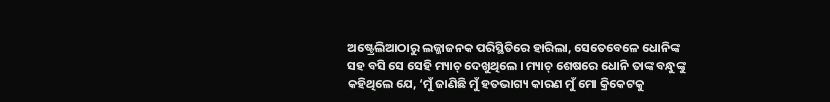ଅଷ୍ଟ୍ରେଲିଆଠାରୁ ଲଜ୍ଜାଜନକ ପରିସ୍ଥିତିରେ ହାରିଲା, ସେତେବେଳେ ଧୋନିଙ୍କ ସହ ବସି ସେ ସେହି ମ୍ୟାଚ୍ ଦେଖୁଥିଲେ । ମ୍ୟାଚ୍ ଶେଷରେ ଧୋନି ତାଙ୍କ ବନ୍ଧୁଙ୍କୁ କହିଥିଲେ ଯେ, ‘ମୁଁ ଜାଣିଛି ମୁଁ ହତଭାଗ୍ୟ କାରଣ ମୁଁ ମୋ କ୍ରିକେଟକୁ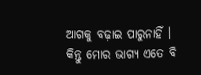ଆଗକୁ ବଢ଼ାଇ ପାରୁନାହିଁ । କିନ୍ତୁ ମୋର ଭାଗ୍ୟ ଏତେ ବି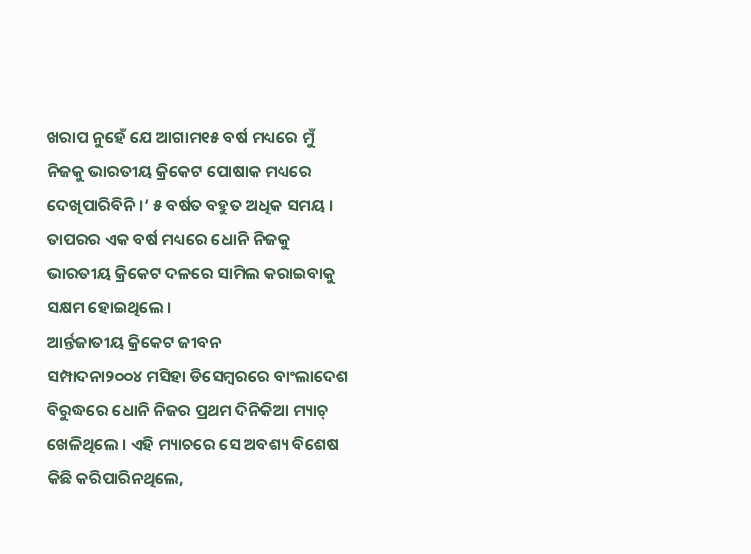ଖରାପ ନୁହେଁ ଯେ ଆଗାମ୧୫ ବର୍ଷ ମଧ୍ୟରେ ମୁଁ ନିଜକୁ ଭାରତୀୟ କ୍ରିକେଟ ପୋଷାକ ମଧ୍ୟରେ ଦେଖିପାରିବିନି ।‘ ୫ ବର୍ଷତ ବହୁତ ଅଧିକ ସମୟ । ତାପରର ଏକ ବର୍ଷ ମଧ୍ୟରେ ଧୋନି ନିଜକୁ ଭାରତୀୟ କ୍ରିକେଟ ଦଳରେ ସାମିଲ କରାଇବାକୁ ସକ୍ଷମ ହୋଇଥିଲେ ।
ଆର୍ନ୍ତଜାତୀୟ କ୍ରିକେଟ ଜୀବନ
ସମ୍ପାଦନା୨୦୦୪ ମସିହା ଡିସେମ୍ବରରେ ବାଂଲାଦେଶ ବିରୁଦ୍ଧରେ ଧୋନି ନିଜର ପ୍ରଥମ ଦିନିକିଆ ମ୍ୟାଚ୍ ଖେଳିଥିଲେ । ଏହି ମ୍ୟାଚରେ ସେ ଅବଶ୍ୟ ବିଶେଷ କିଛି କରିପାରିନଥିଲେ,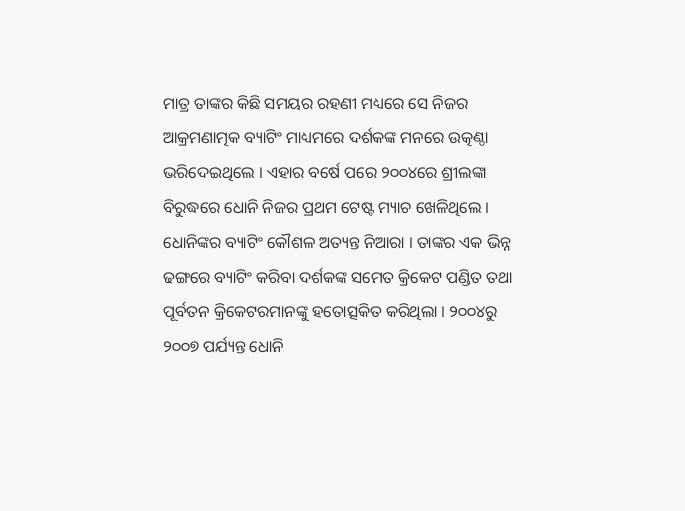ମାତ୍ର ତାଙ୍କର କିଛି ସମୟର ରହଣୀ ମଧ୍ୟରେ ସେ ନିଜର ଆକ୍ରମଣାତ୍ମକ ବ୍ୟାଟିଂ ମାଧ୍ୟମରେ ଦର୍ଶକଙ୍କ ମନରେ ଉତ୍କଣ୍ଠା ଭରିଦେଇଥିଲେ । ଏହାର ବର୍ଷେ ପରେ ୨୦୦୪ରେ ଶ୍ରୀଲଙ୍କା ବିରୁଦ୍ଧରେ ଧୋନି ନିଜର ପ୍ରଥମ ଟେଷ୍ଟ ମ୍ୟାଚ ଖେଳିଥିଲେ । ଧୋନିଙ୍କର ବ୍ୟାଟିଂ କୌଶଳ ଅତ୍ୟନ୍ତ ନିଆରା । ତାଙ୍କର ଏକ ଭିନ୍ନ ଢଙ୍ଗରେ ବ୍ୟାଟିଂ କରିବା ଦର୍ଶକଙ୍କ ସମେତ କ୍ରିକେଟ ପଣ୍ଡିତ ତଥା ପୂର୍ବତନ କ୍ରିକେଟରମାନଙ୍କୁ ହତୋତ୍ସକିତ କରିଥିଲା । ୨୦୦୪ରୁ ୨୦୦୭ ପର୍ଯ୍ୟନ୍ତ ଧୋନି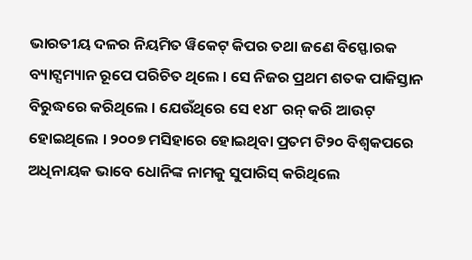ଭାରତୀୟ ଦଳର ନିୟମିତ ୱିକେଟ୍ କିପର ତଥା ଜଣେ ବିସ୍ଫୋରକ ବ୍ୟାଟ୍ସମ୍ୟାନ ରୂପେ ପରିଚିତ ଥିଲେ । ସେ ନିଜର ପ୍ରଥମ ଶତକ ପାକିସ୍ତାନ ବିରୁଦ୍ଧରେ କରିଥିଲେ । ଯେଉଁଥିରେ ସେ ୧୪୮ ରନ୍ କରି ଆଉଟ୍ ହୋଇଥିଲେ । ୨୦୦୭ ମସିହାରେ ହୋଇଥିବା ପ୍ରତମ ଟି୨୦ ବିଶ୍ୱକପରେ ଅଧିନାୟକ ଭାବେ ଧୋନିଙ୍କ ନାମକୁ ସୁପାରିସ୍ କରିଥିଲେ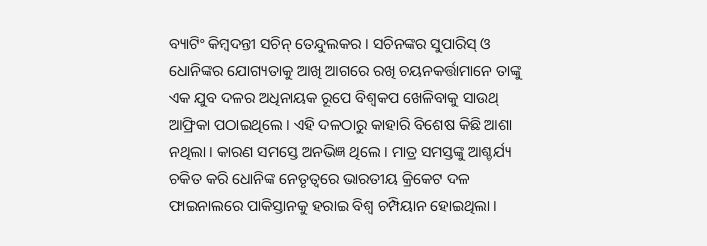ବ୍ୟାଟିଂ କିମ୍ବଦନ୍ତୀ ସଚିନ୍ ତେନ୍ଦୁଲକର । ସଚିନଙ୍କର ସୁପାରିସ୍ ଓ ଧୋନିଙ୍କର ଯୋଗ୍ୟତାକୁ ଆଖି ଆଗରେ ରଖି ଚୟନକର୍ତ୍ତାମାନେ ତାଙ୍କୁ ଏକ ଯୁବ ଦଳର ଅଧିନାୟକ ରୂପେ ବିଶ୍ୱକପ ଖେଳିବାକୁ ସାଉଥ୍ ଆଫ୍ରିକା ପଠାଇଥିଲେ । ଏହି ଦଳଠାରୁ କାହାରି ବିଶେଷ କିଛି ଆଶା ନଥିଲା । କାରଣ ସମସ୍ତେ ଅନଭିଜ୍ଞ ଥିଲେ । ମାତ୍ର ସମସ୍ତଙ୍କୁ ଆଶ୍ଚର୍ଯ୍ୟ ଚକିତ କରି ଧୋନିଙ୍କ ନେତୃତ୍ୱରେ ଭାରତୀୟ କ୍ରିକେଟ ଦଳ ଫାଇନାଲରେ ପାକିସ୍ତାନକୁ ହରାଇ ବିଶ୍ୱ ଚମ୍ପିୟାନ ହୋଇଥିଲା ।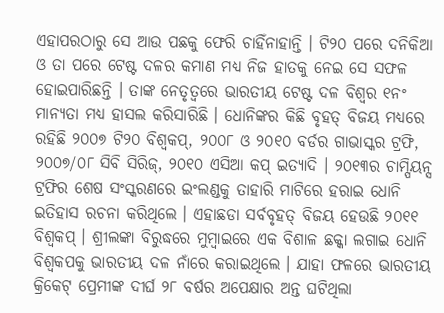ଏହାପରଠାରୁ ସେ ଆଉ ପଛକୁ ଫେରି ଚାହିଁନାହାନ୍ତି । ଟି୨୦ ପରେ ଦନିକିଆ ଓ ତା ପରେ ଟେଷ୍ଟ ଦଳର କମାଣ ମଧ୍ୟ ନିଜ ହାତକୁ ନେଇ ସେ ସଫଳ ହୋଇପାରିଛନ୍ତି । ତାଙ୍କ ନେତୃତ୍ୱରେ ଭାରତୀୟ ଟେଷ୍ଟ ଦଳ ବିଶ୍ୱର ୧ନଂ ମାନ୍ୟତା ମଧ୍ୟ ହାସଲ କରିସାରିଛି । ଧୋନିଙ୍କର କିଛି ବୃହତ୍ ବିଜୟ ମଧ୍ୟରେ ରହିଛି ୨୦୦୭ ଟି୨୦ ବିଶ୍ୱକପ୍, ୨୦୦୮ ଓ ୨୦୧୦ ବର୍ଡର ଗାଭାସ୍କର ଟ୍ରଫି, ୨୦୦୭/୦୮ ସିବି ସିରିଜ୍, ୨୦୧୦ ଏସିଆ କପ୍ ଇତ୍ୟାଦି । ୨୦୧୩ର ଚାମ୍ପିୟନ୍ସ ଟ୍ରଫିର ଶେଷ ସଂସ୍କରଣରେ ଇଂଲଣ୍ଡକୁ ତାହାରି ମାଟିରେ ହରାଇ ଧୋନି ଇତିହାସ ରଚନା କରିଥିଲେ । ଏହାଛଡା ସର୍ବବୃହତ୍ ବିଜୟ ହେଉଛି ୨୦୧୧ ବିଶ୍ୱକପ୍ । ଶ୍ରୀଲଙ୍କା ବିରୁଦ୍ଧରେ ମୁମ୍ବାଇରେ ଏକ ବିଶାଳ ଛକ୍କା ଲଗାଇ ଧୋନି ବିଶ୍ୱକପକୁ ଭାରତୀୟ ଦଳ ନାଁରେ କରାଇଥିଲେ । ଯାହା ଫଳରେ ଭାରତୀୟ କ୍ରିକେଟ୍ ପ୍ରେମୀଙ୍କ ଦୀର୍ଘ ୨୮ ବର୍ଷର ଅପେକ୍ଷାର ଅନ୍ତ ଘଟିଥିଲା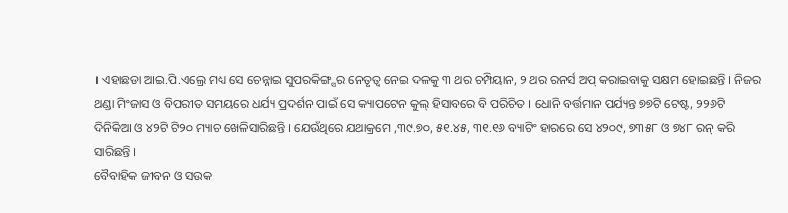। ଏହାଛଡା ଆଇ.ପି.ଏଲ୍ରେ ମଧ୍ୟ ସେ ଚେନ୍ନାଇ ସୁପରକିଙ୍ଗ୍ସର ନେତୃତ୍ୱ ନେଇ ଦଳକୁ ୩ ଥର ଚମ୍ପିୟାନ, ୨ ଥର ରନର୍ସ ଅପ୍ କରାଇବାକୁ ସକ୍ଷମ ହୋଇଛନ୍ତି । ନିଜର ଥଣ୍ଡା ମିଂଜାସ ଓ ବିପରୀତ ସମୟରେ ଧର୍ଯ୍ୟ ପ୍ରଦର୍ଶନ ପାଇଁ ସେ କ୍ୟାପଟେନ କୁଲ୍ ହିସାବରେ ବି ପରିଚିତ । ଧୋନି ବର୍ତ୍ତମାନ ପର୍ଯ୍ୟନ୍ତ ୭୭ଟି ଟେଷ୍ଟ, ୨୨୬ଟି ଦିନିକିଆ ଓ ୪୨ଟି ଟି୨୦ ମ୍ୟାଚ ଖେଳିସାରିଛନ୍ତି । ଯେଉଁଥିରେ ଯଥାକ୍ରମେ ,୩୯.୭୦, ୫୧.୪୫, ୩୧.୧୬ ବ୍ୟାଟିଂ ହାରରେ ସେ ୪୨୦୯, ୭୩୫୮ ଓ ୭୪୮ ରନ୍ କରି ସାରିଛନ୍ତି ।
ବୈବାହିକ ଜୀବନ ଓ ସଉକ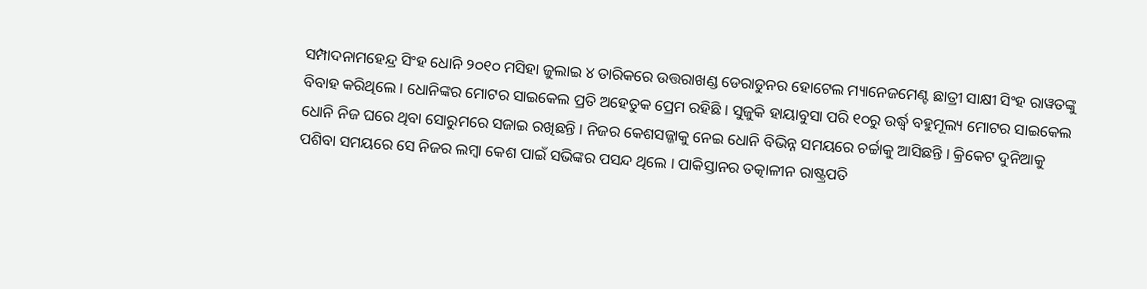ସମ୍ପାଦନାମହେନ୍ଦ୍ର ସିଂହ ଧୋନି ୨୦୧୦ ମସିହା ଜୁଲାଇ ୪ ତାରିକରେ ଉତ୍ତରାଖଣ୍ଡ ଡେରାଡୁନର ହୋଟେଲ ମ୍ୟାନେଜମେଣ୍ଟ ଛାତ୍ରୀ ସାକ୍ଷୀ ସିଂହ ରାୱତଙ୍କୁ ବିବାହ କରିଥିଲେ । ଧୋନିଙ୍କର ମୋଟର ସାଇକେଲ ପ୍ରତି ଅହେତୁକ ପ୍ରେମ ରହିଛି । ସୁଜୁକି ହାୟାବୁସା ପରି ୧୦ରୁ ଉର୍ଦ୍ଧ୍ୱ ବହୁମୂଲ୍ୟ ମୋଟର ସାଇକେଲ ଧୋନି ନିଜ ଘରେ ଥିବା ସୋରୁମରେ ସଜାଇ ରଖିଛନ୍ତି । ନିଜର କେଶସଜ୍ଜାକୁ ନେଇ ଧୋନି ବିଭିନ୍ନ ସମୟରେ ଚର୍ଚ୍ଚାକୁ ଆସିଛନ୍ତି । କ୍ରିକେଟ ଦୁନିଆକୁ ପଶିବା ସମୟରେ ସେ ନିଜର ଲମ୍ବା କେଶ ପାଇଁ ସଭିଙ୍କର ପସନ୍ଦ ଥିଲେ । ପାକିସ୍ତାନର ତତ୍କାଳୀନ ରାଷ୍ଟ୍ରପତି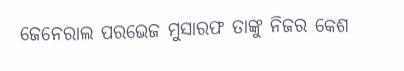ଜେନେରାଲ ପରଭେଜ ମୁସାରଫ ତାଙ୍କୁ ନିଜର କେଶ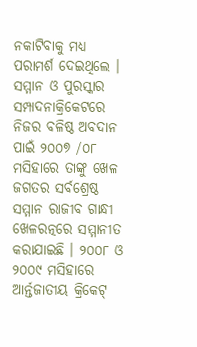ନକାଟିବାକୁ ମଧ୍ୟ ପରାମର୍ଶ ଦେଇଥିଲେ ।
ସମ୍ମାନ ଓ ପୁରସ୍କାର
ସମ୍ପାଦନାକ୍ରିକେଟରେ ନିଜର ବଳିଷ୍ଠ ଅବଦାନ ପାଇଁ ୨୦୦୭ /୦୮ ମସିହାରେ ତାଙ୍କୁ ଖେଳ ଜଗତର ସର୍ବଶ୍ରେଷ୍ଠ ସମ୍ମାନ ରାଜୀବ ଗାନ୍ଧୀ ଖେଳରତ୍ନରେ ସମ୍ମାନୀତ କରାଯାଇଛି । ୨୦୦୮ ଓ ୨୦୦୯ ମସିହାରେ ଆର୍ନ୍ତଜାତୀୟ କ୍ରିକେଟ୍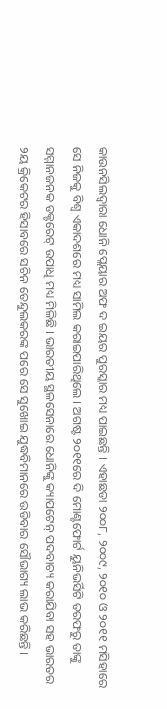କାଉନସିଲଦ୍ୱାରା ଧୋନି ପ୍ଲେୟାର ଅଫ ଦ ଇୟର ପୁରସ୍କାର ମଧ୍ୟ ପାଇଛନ୍ତି । ଏହାଛଡା ୨୦୦୮, ୨୦୦୯, ୨୦୧୦ ଓ ୨୦୧୧ ମସିହାରେ ସେ ନିଜକୁ ବିଶ୍ୱ ଏକାଦଶରେ ମଧ୍ୟ ସାମିଲ କରାଇପାରିଥିଲେ । ଅଗଷ୍ଟ ୨୦୧୧ରେ ଦି ମୋଣ୍ଟଫୋର୍ଟ ୟୁନିଭର୍ସିଟି ତରଫରୁ ତାଙ୍କୁ ସମ୍ମାନଜନକ ଡକ୍ଟରେଟ୍ ଉପାଧି ମଧ୍ୟ ମିଳିଛି । ଭାରତୀୟ ସ୍ଥଳସେନାରେ ଧୋନିଙ୍କୁ କ୍ୟାପଟେନ୍ ପଦବାଚ୍ୟ କରାଯିବା ସହ ଭାରତର ୨ୟ କ୍ରିକେଟର ହିସାବରେ ସଚିନ ତେନ୍ଦୁଲକରଙ୍କ ପରେ ସେ ସୁଖୋଇ ଯୁଦ୍ଧବିମାନରେ ଉଡିବାର ସୌଭାଗ୍ୟ ଲାଭ କରିଛନ୍ତି ।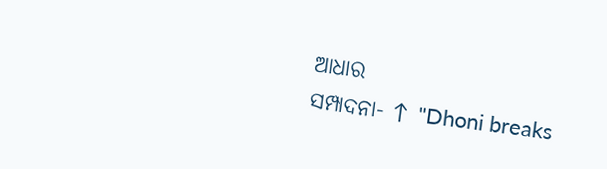ଆଧାର
ସମ୍ପାଦନା- ↑ "Dhoni breaks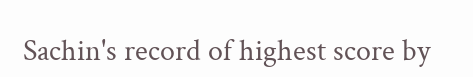Sachin's record of highest score by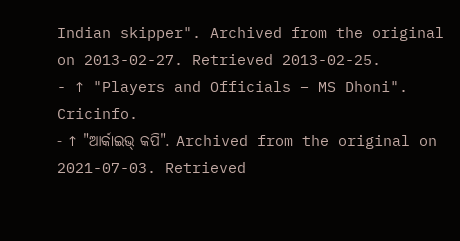Indian skipper". Archived from the original on 2013-02-27. Retrieved 2013-02-25.
- ↑ "Players and Officials – MS Dhoni". Cricinfo.
- ↑ "ଆର୍କାଇଭ୍ କପି". Archived from the original on 2021-07-03. Retrieved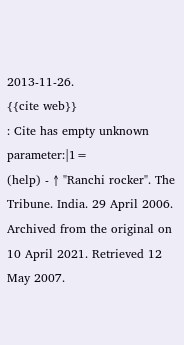2013-11-26.
{{cite web}}
: Cite has empty unknown parameter:|1=
(help) - ↑ "Ranchi rocker". The Tribune. India. 29 April 2006. Archived from the original on 10 April 2021. Retrieved 12 May 2007.